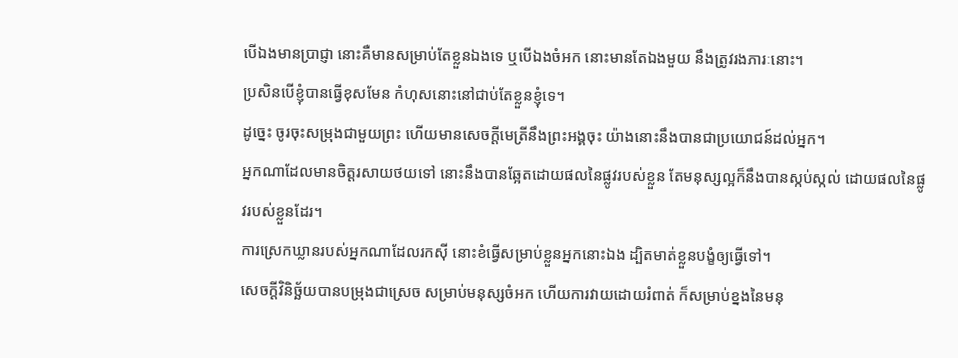បើឯងមានប្រាជ្ញា នោះគឺមានសម្រាប់តែខ្លួនឯងទេ ឬបើឯងចំអក នោះមានតែឯងមួយ នឹងត្រូវរងភារៈនោះ។
ប្រសិនបើខ្ញុំបានធ្វើខុសមែន កំហុសនោះនៅជាប់តែខ្លួនខ្ញុំទេ។
ដូច្នេះ ចូរចុះសម្រុងជាមួយព្រះ ហើយមានសេចក្ដីមេត្រីនឹងព្រះអង្គចុះ យ៉ាងនោះនឹងបានជាប្រយោជន៍ដល់អ្នក។
អ្នកណាដែលមានចិត្តរសាយថយទៅ នោះនឹងបានឆ្អែតដោយផលនៃផ្លូវរបស់ខ្លួន តែមនុស្សល្អក៏នឹងបានស្កប់ស្កល់ ដោយផលនៃផ្លូវរបស់ខ្លួនដែរ។
ការស្រេកឃ្លានរបស់អ្នកណាដែលរកស៊ី នោះខំធ្វើសម្រាប់ខ្លួនអ្នកនោះឯង ដ្បិតមាត់ខ្លួនបង្ខំឲ្យធ្វើទៅ។
សេចក្ដីវិនិច្ឆ័យបានបម្រុងជាស្រេច សម្រាប់មនុស្សចំអក ហើយការវាយដោយរំពាត់ ក៏សម្រាប់ខ្នងនៃមនុ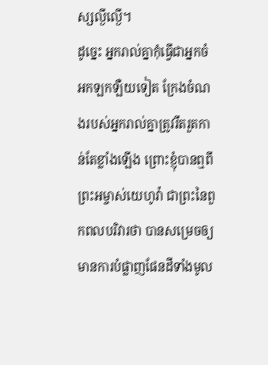ស្សល្ងីល្ងើ។
ដូច្នេះ អ្នករាល់គ្នាកុំធ្វើជាអ្នកចំអកឡកឡឺយទៀត ក្រែងចំណងរបស់អ្នករាល់គ្នាត្រូវរឹតរួតកាន់តែខ្លាំងឡើង ព្រោះខ្ញុំបានឮពីព្រះអម្ចាស់យេហូវ៉ា ជាព្រះនៃពួកពលបរិវារថា បានសម្រេចឲ្យមានការបំផ្លាញផែនដីទាំងមូល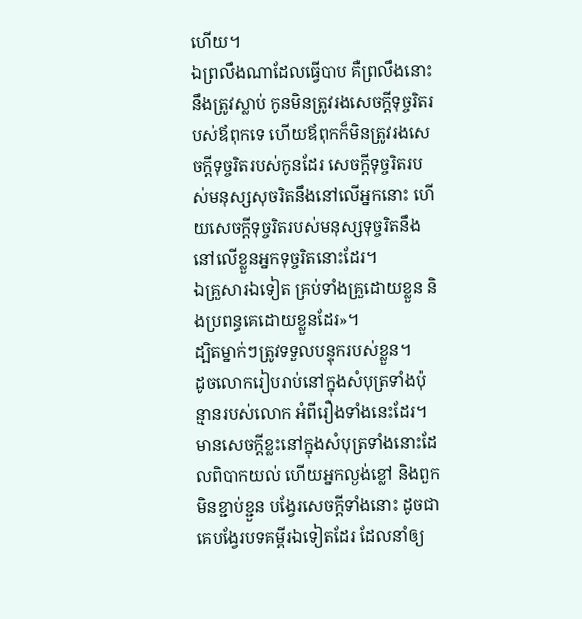ហើយ។
ឯព្រលឹងណាដែលធ្វើបាប គឺព្រលឹងនោះនឹងត្រូវស្លាប់ កូនមិនត្រូវរងសេចក្ដីទុច្ចរិតរបស់ឪពុកទេ ហើយឪពុកក៏មិនត្រូវរងសេចក្ដីទុច្ចរិតរបស់កូនដែរ សេចក្ដីទុច្ចរិតរបស់មនុស្សសុចរិតនឹងនៅលើអ្នកនោះ ហើយសេចក្ដីទុច្ចរិតរបស់មនុស្សទុច្ចរិតនឹងនៅលើខ្លួនអ្នកទុច្ចរិតនោះដែរ។
ឯគ្រួសារឯទៀត គ្រប់ទាំងគ្រួដោយខ្លួន និងប្រពន្ធគេដោយខ្លួនដែរ»។
ដ្បិតម្នាក់ៗត្រូវទទួលបន្ទុករបស់ខ្លួន។
ដូចលោករៀបរាប់នៅក្នុងសំបុត្រទាំងប៉ុន្មានរបស់លោក អំពីរឿងទាំងនេះដែរ។ មានសេចក្ដីខ្លះនៅក្នុងសំបុត្រទាំងនោះដែលពិបាកយល់ ហើយអ្នកល្ងង់ខ្លៅ និងពួកមិនខ្ជាប់ខ្ជួន បង្វែរសេចក្ដីទាំងនោះ ដូចជាគេបង្វែរបទគម្ពីរឯទៀតដែរ ដែលនាំឲ្យ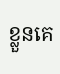ខ្លួនគេ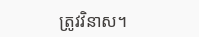ត្រូវវិនាស។